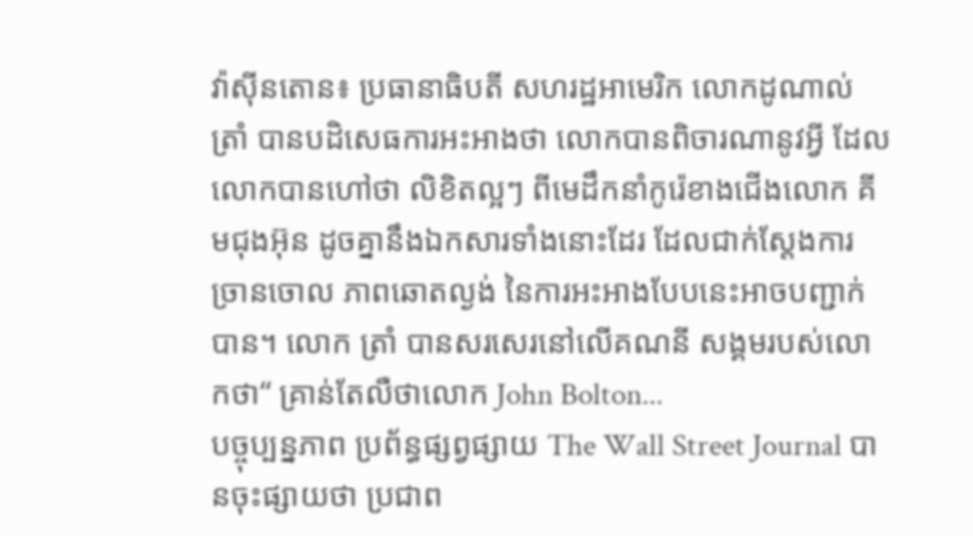វ៉ាស៊ីនតោន៖ ប្រធានាធិបតី សហរដ្ឋអាមេរិក លោកដូណាល់ ត្រាំ បានបដិសេធការអះអាងថា លោកបានពិចារណានូវអ្វី ដែលលោកបានហៅថា លិខិតល្អៗ ពីមេដឹកនាំកូរ៉េខាងជើងលោក គីមជុងអ៊ុន ដូចគ្នានឹងឯកសារទាំងនោះដែរ ដែលជាក់ស្តែងការច្រានចោល ភាពឆោតល្ងង់ នៃការអះអាងបែបនេះអាចបញ្ជាក់បាន។ លោក ត្រាំ បានសរសេរនៅលើគណនី សង្គមរបស់លោកថា“ គ្រាន់តែលឺថាលោក John Bolton...
បច្ចុប្បន្នភាព ប្រព័ន្ធផ្សព្វផ្សាយ The Wall Street Journal បានចុះផ្សាយថា ប្រជាព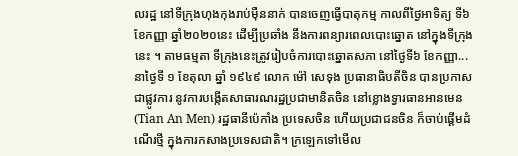លរដ្ឋ នៅទីក្រុងហុងកុងរាប់ម៉ឺននាក់ បានចេញធ្វើបាតុកម្ម កាលពីថ្ងៃអាទិត្យ ទី៦ ខែកញ្ញា ឆ្នាំ២០២០នេះ ដើម្បីប្រឆាំង នឹងការពន្យារពេលបោះឆ្នោត នៅក្នុងទីក្រុងនេះ ។ តាមធម្មតា ទីក្រុងនេះត្រូវរៀបចំការបោះឆ្នោតសភា នៅថ្ងៃទី៦ ខែកញ្ញា...
នាថ្ងៃទី ១ ខែតុលា ឆ្នាំ ១៩៤៩ លោក ម៉ៅ សេទុង ប្រធានាធិបតីចិន បានប្រកាសជាផ្លូវការ នូវការបង្កើតសាធារណរដ្ឋប្រជាមានិតចិន នៅខ្លោងទ្វារធានអានមេន (Tian An Men) រដ្ឋធានីប៉េកាំង ប្រទេសចិន ហើយប្រជាជនចិន ក៏ចាប់ផ្តើមដំណើរថ្មី ក្នុងការកសាងប្រទេសជាតិ។ ក្រឡេកទៅមើល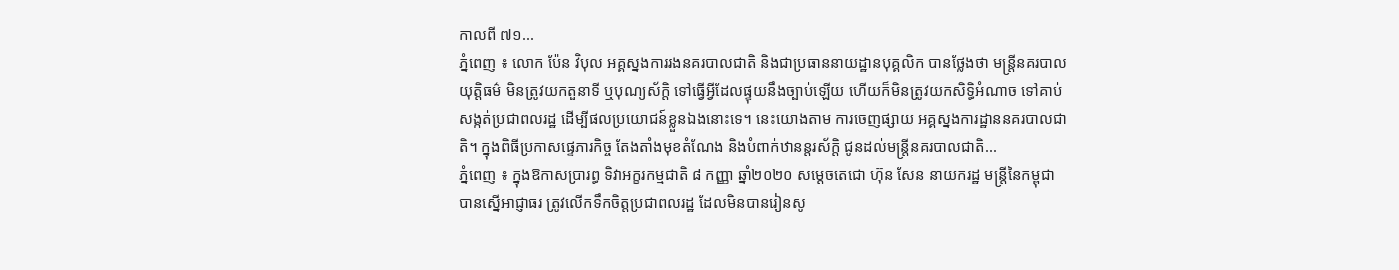កាលពី ៧១...
ភ្នំពេញ ៖ លោក ប៉ែន វិបុល អគ្គស្នងការរងនគរបាលជាតិ និងជាប្រធាននាយដ្ឋានបុគ្គលិក បានថ្លែងថា មន្ត្រីនគរបាលយុត្តិធម៌ មិនត្រូវយកតួនាទី ឬបុណ្យស័ក្ដិ ទៅធ្វើអ្វីដែលផ្ទុយនឹងច្បាប់ឡើយ ហើយក៏មិនត្រូវយកសិទ្ធិអំណាច ទៅគាប់សង្កត់ប្រជាពលរដ្ឋ ដើម្បីផលប្រយោជន៍ខ្លួនឯងនោះទេ។ នេះយោងតាម ការចេញផ្សាយ អគ្គស្នងការដ្ឋាននគរបាលជាតិ។ ក្នុងពិធីប្រកាសផ្ទេភារកិច្ច តែងតាំងមុខតំណែង និងបំពាក់ឋានន្តរស័ក្តិ ជូនដល់មន្ត្រីនគរបាលជាតិ...
ភ្នំពេញ ៖ ក្នុងឱកាសប្រារព្ធ ទិវាអក្ខរកម្មជាតិ ៨ កញ្ញា ឆ្នាំ២០២០ សម្ដេចតេជោ ហ៊ុន សែន នាយករដ្ឋ មន្ដ្រីនៃកម្ពុជា បានស្នើអាជ្ញាធរ ត្រូវលើកទឹកចិត្តប្រជាពលរដ្ឋ ដែលមិនបានរៀនសូ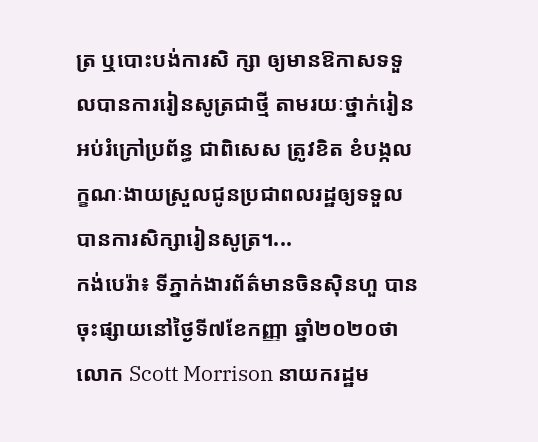ត្រ ឬបោះបង់ការសិ ក្សា ឲ្យមានឱកាសទទួលបានការរៀនសូត្រជាថ្មី តាមរយៈថ្នាក់រៀនអប់រំក្រៅប្រព័ន្ធ ជាពិសេស ត្រូវខិត ខំបង្កលក្ខណៈងាយស្រួលជូនប្រជាពលរដ្ឋឲ្យទទួលបានការសិក្សារៀនសូត្រ។...
កង់បេរ៉ា៖ ទីភ្នាក់ងារព័ត៌មានចិនស៊ិនហួ បានចុះផ្សាយនៅថ្ងៃទី៧ខែកញ្ញា ឆ្នាំ២០២០ថា លោក Scott Morrison នាយករដ្ឋម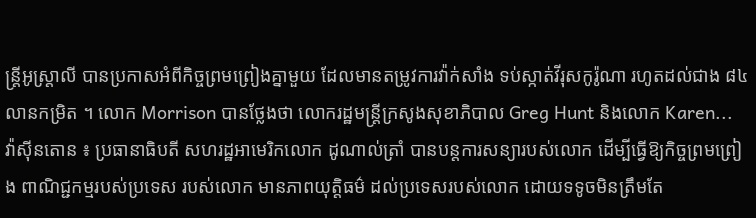ន្ត្រីអូស្ត្រាលី បានប្រកាសអំពីកិច្ចព្រមព្រៀងគ្នាមួយ ដែលមានតម្រូវការវ៉ាក់សាំង ទប់ស្កាត់វីរុសកូរ៉ូណា រហូតដល់ជាង ៨៤លានកម្រិត ។ លោក Morrison បានថ្លែងថា លោករដ្ឋមន្ត្រីក្រសូងសុខាភិបាល Greg Hunt និងលោក Karen...
វ៉ាស៊ីនតោន ៖ ប្រធានាធិបតី សហរដ្ឋអាមេរិកលោក ដូណាល់ត្រាំ បានបន្តការសន្យារបស់លោក ដើម្បីធ្វើឱ្យកិច្ចព្រមព្រៀង ពាណិជ្ជកម្មរបស់ប្រទេស របស់លោក មានភាពយុត្តិធម៌ ដល់ប្រទេសរបស់លោក ដោយទទូចមិនត្រឹមតែ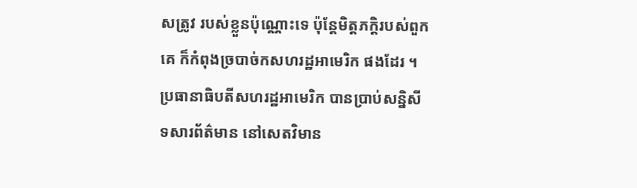សត្រូវ របស់ខ្លួនប៉ុណ្ណោះទេ ប៉ុន្តែមិត្តភក្តិរបស់ពួកគេ ក៏កំពុងច្របាច់កសហរដ្ឋអាមេរិក ផងដែរ ។ ប្រធានាធិបតីសហរដ្ឋអាមេរិក បានប្រាប់សន្និសីទសារព័ត៌មាន នៅសេតវិមាន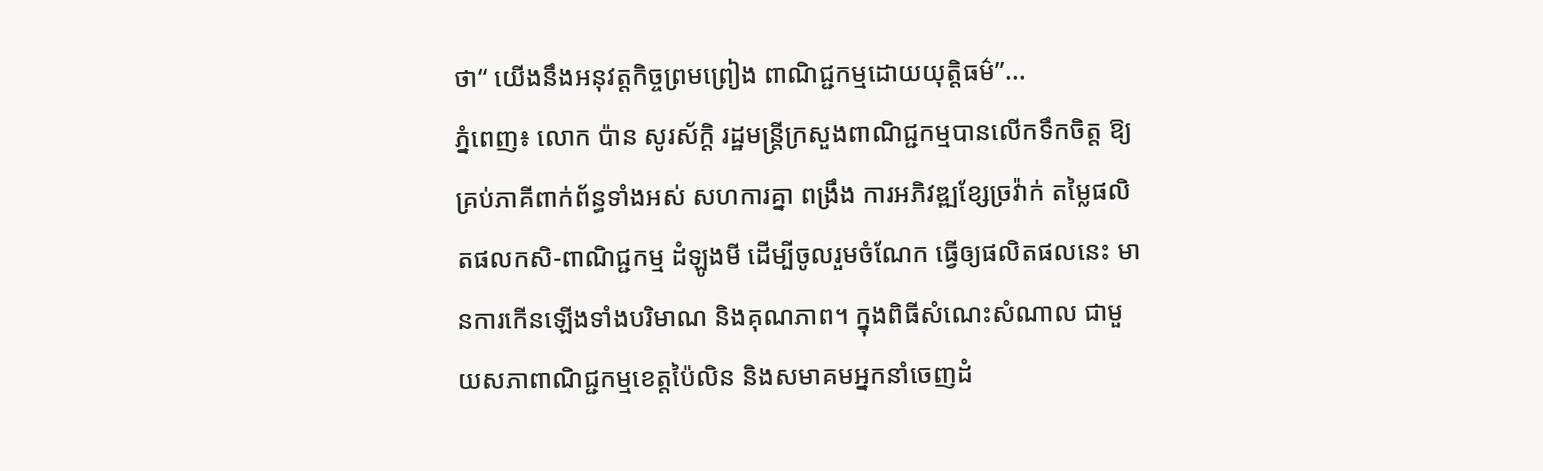ថា“ យើងនឹងអនុវត្តកិច្ចព្រមព្រៀង ពាណិជ្ជកម្មដោយយុត្តិធម៌”...
ភ្នំពេញ៖ លោក ប៉ាន សូរស័ក្តិ រដ្ឋមន្រ្តីក្រសួងពាណិជ្ជកម្មបានលើកទឹកចិត្ត ឱ្យគ្រប់ភាគីពាក់ព័ន្ធទាំងអស់ សហការគ្នា ពង្រឹង ការអភិវឌ្ឍខ្សែច្រវ៉ាក់ តម្លៃផលិតផលកសិ-ពាណិជ្ជកម្ម ដំឡូងមី ដើម្បីចូលរួមចំណែក ធ្វើឲ្យផលិតផលនេះ មានការកើនឡើងទាំងបរិមាណ និងគុណភាព។ ក្នុងពិធីសំណេះសំណាល ជាមួយសភាពាណិជ្ជកម្មខេត្តប៉ៃលិន និងសមាគមអ្នកនាំចេញដំ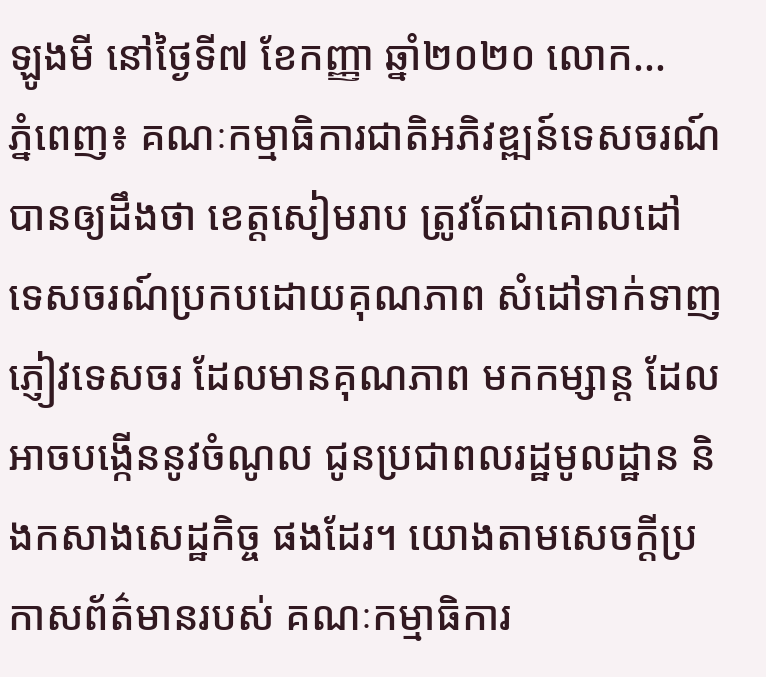ឡូងមី នៅថ្ងៃទី៧ ខែកញ្ញា ឆ្នាំ២០២០ លោក...
ភ្នំពេញ៖ គណៈកម្មាធិការជាតិអភិវឌ្ឍន៍ទេសចរណ៍ បានឲ្យដឹងថា ខេត្តសៀមរាប ត្រូវតែជាគោលដៅ ទេសចរណ៍ប្រកបដោយគុណភាព សំដៅទាក់ទាញភ្ញៀវទេសចរ ដែលមានគុណភាព មកកម្សាន្ដ ដែលអាចបង្កើននូវចំណូល ជូនប្រជាពលរដ្ឋមូលដ្ឋាន និងកសាងសេដ្ឋកិច្ច ផងដែរ។ យោងតាមសេចក្ដីប្រកាសព័ត៌មានរបស់ គណៈកម្មាធិការ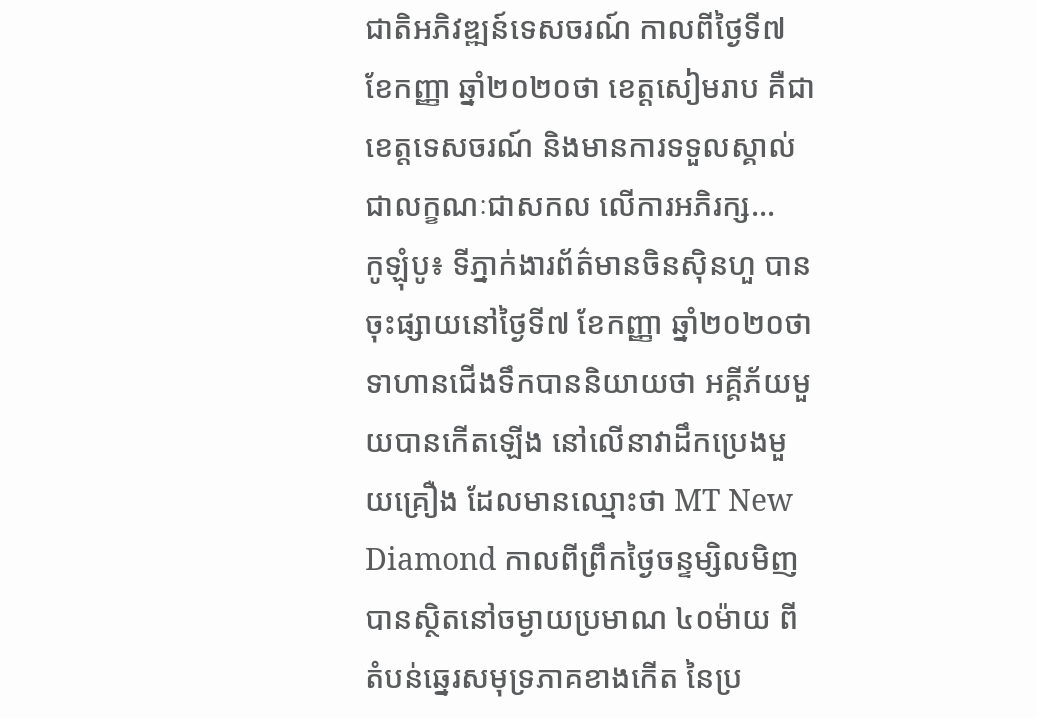ជាតិអភិវឌ្ឍន៍ទេសចរណ៍ កាលពីថ្ងៃទី៧ ខែកញ្ញា ឆ្នាំ២០២០ថា ខេត្តសៀមរាប គឺជាខេត្តទេសចរណ៍ និងមានការទទួលស្គាល់ជាលក្ខណៈជាសកល លើការអភិរក្ស...
កូឡុំបូ៖ ទីភ្នាក់ងារព័ត៌មានចិនស៊ិនហួ បានចុះផ្សាយនៅថ្ងៃទី៧ ខែកញ្ញា ឆ្នាំ២០២០ថា ទាហានជើងទឹកបាននិយាយថា អគ្គីភ័យមួយបានកើតឡើង នៅលើនាវាដឹកប្រេងមួយគ្រឿង ដែលមានឈ្មោះថា MT New Diamond កាលពីព្រឹកថ្ងៃចន្ទម្សិលមិញ បានស្ថិតនៅចម្ងាយប្រមាណ ៤០ម៉ាយ ពីតំបន់ឆ្នេរសមុទ្រភាគខាងកើត នៃប្រ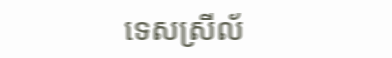ទេសស្រីល័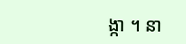ង្កា ។ នា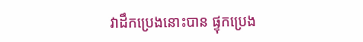វាដឹកប្រេងនោះបាន ផ្ទុកប្រេង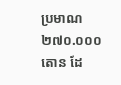ប្រមាណ ២៧០.០០០តោន ដែ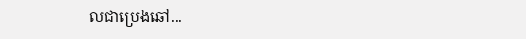លជាប្រេងឆៅ...